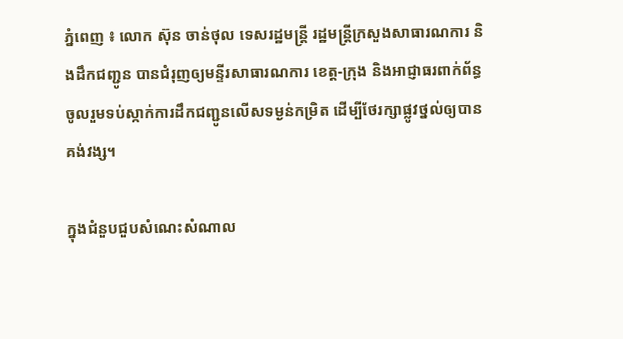ភ្នំពេញ ៖ លោក ស៊ុន ចាន់ថុល ទេសរដ្ឋមន្រ្តី រដ្ឋមន្រ្តីក្រសួងសាធារណការ និងដឹកជញ្ជូន បានជំរុញឲ្យមន្ទីរសាធារណការ ខេត្ត-ក្រុង និងអាជ្ញាធរពាក់ព័ន្ធ ចូលរួមទប់ស្កាក់ការដឹកជញ្ជូនលើសទម្ងន់កម្រិត ដើម្បីថែរក្សាផ្លូវថ្នល់ឲ្យបានគង់វង្ស។

ក្នុងជំនួបជួបសំណេះសំណាល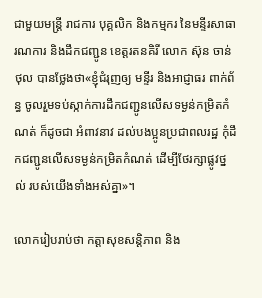ជាមួយមន្ត្រី រាជការ បុគ្គលិក និងកម្មករ នៃមន្ទីរសាធារណការ និងដឹកជញ្ជូន ខេត្តរតនគិរី លោក ស៊ុន ចាន់ថុល បានថ្លែងថា«ខ្ញុំជំរុញឲ្យ មន្ទីរ និងអាជ្ញាធរ ពាក់ព័ន្ធ ចូលរួមទប់ស្កាក់ការដឹកជញ្ជូនលើសទម្ងន់កម្រិតកំណត់ ក៏ដូចជា អំពាវនាវ ដល់បងប្អូនប្រជាពលរដ្ឋ កុំដឹកជញ្ជូនលើសទម្ងន់កម្រិតកំណត់ ដើម្បីថែរក្សាផ្លូវថ្នល់ របស់យើងទាំងអស់គ្នា»។

លោករៀបរាប់ថា កត្តាសុខសន្តិភាព និង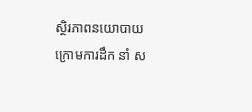ស្ថិរភាពនយោបាយ ក្រោមការដឹក នាំ ស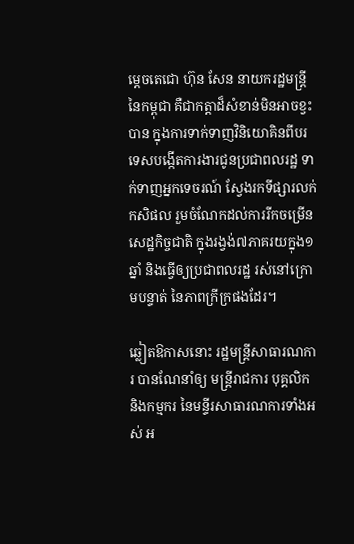ម្តេចតេជោ ហ៊ុន សែន នាយករដ្ឋមន្ត្រីនៃកម្ពុជា គឺជាកត្តាដ៏សំខាន់មិនអាចខ្វះបាន ក្នុងការទាក់ទាញវិនិយោគិនពីបរទេសបង្កើតការងារជូនប្រជាពលរដ្ឋ ទាក់ទាញអ្នកទេចរណ៍ ស្វែងរកទីផ្សារលក់ កសិផល រួមចំណែកដល់ការរីកចម្រើនសេដ្ឋកិច្ចជាតិ ក្នុងរង្វង់៧ភាគរយក្នុង១ឆ្នាំ និងធ្វើឲ្យប្រជាពលរដ្ឋ រស់នៅក្រោមបន្ទាត់ នៃភាពក្រីក្រផងដែរ។

ឆ្លៀតឱកាសនោះ រដ្ឋមន្រ្តីសាធារណការ បានណែនាំឲ្យ មន្ត្រីរាជការ បុគ្គលិក និងកម្មករ នៃមន្ទីរសាធារណការទាំងអស់ អ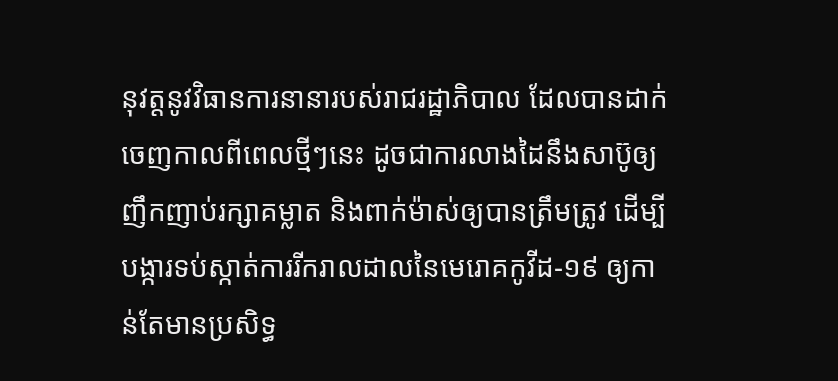នុវត្តនូវវិធានការនានារបស់រាជរដ្ឋាភិបាល ដែលបានដាក់ចេញកាលពីពេលថ្មីៗនេះ ដូចជាការលាងដៃនឹងសាប៊ូឲ្យញឹកញាប់រក្សាគម្លាត និងពាក់ម៉ាស់ឲ្យបានត្រឹមត្រូវ ដើម្បីបង្ការទប់ស្កាត់ការរីករាលដាលនៃមេរោគកូវីដ-១៩ ឲ្យកាន់តែមានប្រសិទ្ធ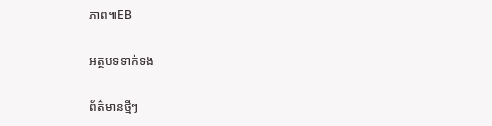ភាព៕EB

អត្ថបទទាក់ទង

ព័ត៌មានថ្មីៗ